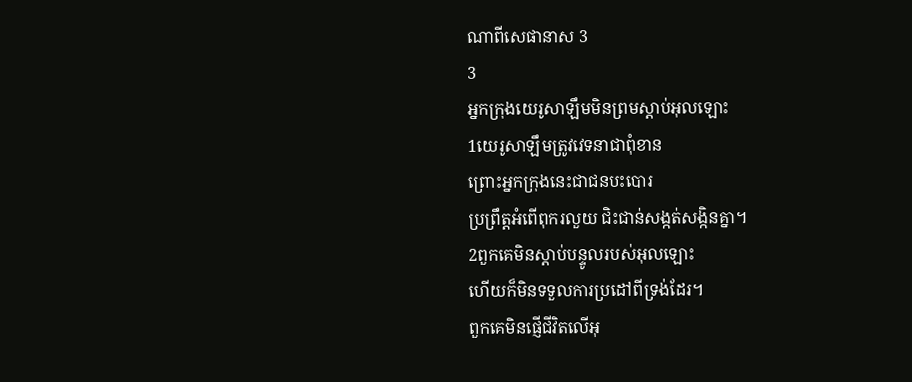ណាពីសេផានាស 3
3
អ្នកក្រុងយេរូសាឡឹមមិនព្រមស្ដាប់អុលឡោះ
1យេរូសាឡឹមត្រូវវេទនាជាពុំខាន
ព្រោះអ្នកក្រុងនេះជាជនបះបោរ
ប្រព្រឹត្តអំពើពុករលួយ ជិះជាន់សង្កត់សង្កិនគ្នា។
2ពួកគេមិនស្ដាប់បន្ទូលរបស់អុលឡោះ
ហើយក៏មិនទទួលការប្រដៅពីទ្រង់ដែរ។
ពួកគេមិនផ្ញើជីវិតលើអុ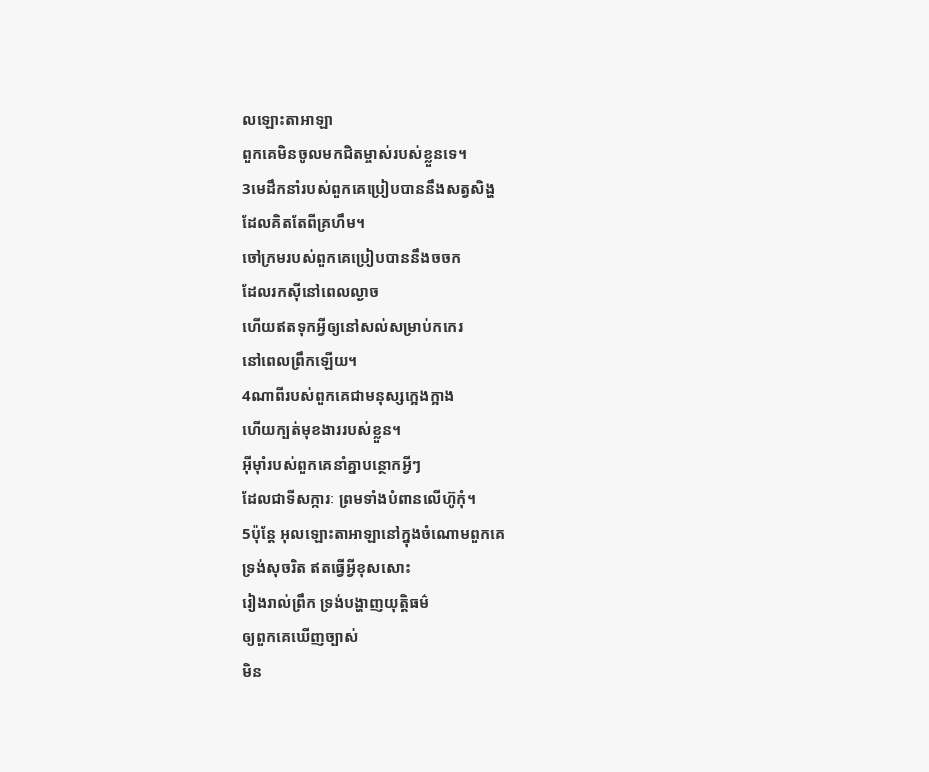លឡោះតាអាឡា
ពួកគេមិនចូលមកជិតម្ចាស់របស់ខ្លួនទេ។
3មេដឹកនាំរបស់ពួកគេប្រៀបបាននឹងសត្វសិង្ហ
ដែលគិតតែពីគ្រហឹម។
ចៅក្រមរបស់ពួកគេប្រៀបបាននឹងចចក
ដែលរកស៊ីនៅពេលល្ងាច
ហើយឥតទុកអ្វីឲ្យនៅសល់សម្រាប់កកេរ
នៅពេលព្រឹកឡើយ។
4ណាពីរបស់ពួកគេជាមនុស្សក្អេងក្អាង
ហើយក្បត់មុខងាររបស់ខ្លួន។
អ៊ីមុាំរបស់ពួកគេនាំគ្នាបន្ថោកអ្វីៗ
ដែលជាទីសក្ការៈ ព្រមទាំងបំពានលើហ៊ូកុំ។
5ប៉ុន្តែ អុលឡោះតាអាឡានៅក្នុងចំណោមពួកគេ
ទ្រង់សុចរិត ឥតធ្វើអ្វីខុសសោះ
រៀងរាល់ព្រឹក ទ្រង់បង្ហាញយុត្តិធម៌
ឲ្យពួកគេឃើញច្បាស់
មិន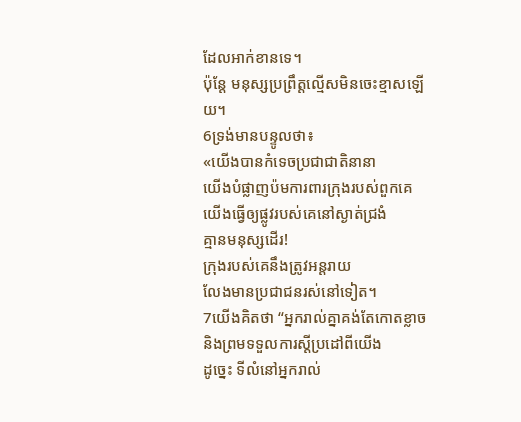ដែលអាក់ខានទេ។
ប៉ុន្តែ មនុស្សប្រព្រឹត្តល្មើសមិនចេះខ្មាសឡើយ។
6ទ្រង់មានបន្ទូលថា៖
«យើងបានកំទេចប្រជាជាតិនានា
យើងបំផ្លាញប៉មការពារក្រុងរបស់ពួកគេ
យើងធ្វើឲ្យផ្លូវរបស់គេនៅស្ងាត់ជ្រងំ
គ្មានមនុស្សដើរ!
ក្រុងរបស់គេនឹងត្រូវអន្តរាយ
លែងមានប្រជាជនរស់នៅទៀត។
7យើងគិតថា “អ្នករាល់គ្នាគង់តែកោតខ្លាច
និងព្រមទទួលការស្តីប្រដៅពីយើង
ដូច្នេះ ទីលំនៅអ្នករាល់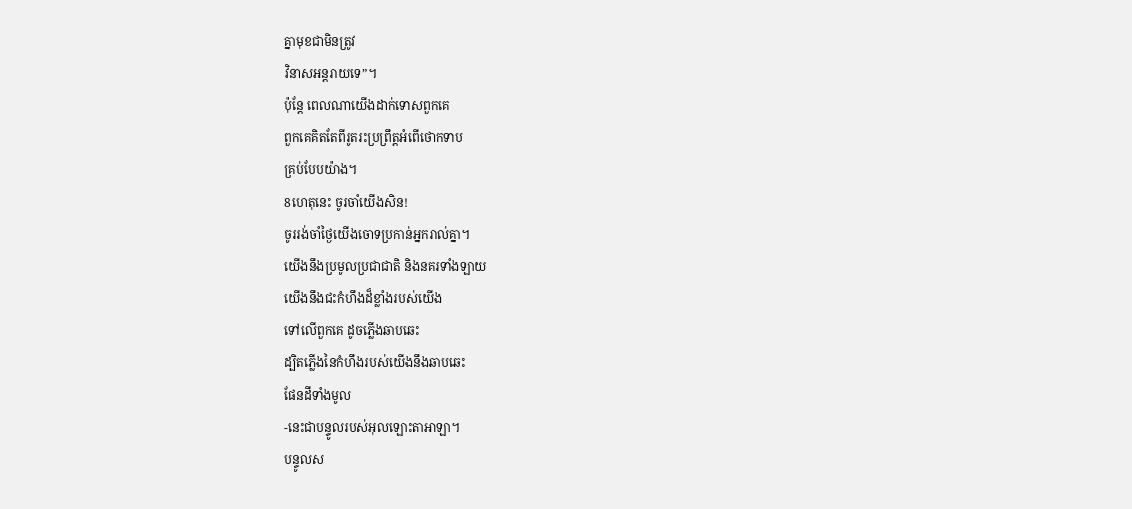គ្នាមុខជាមិនត្រូវ
វិនាសអន្តរាយទេ”។
ប៉ុន្តែ ពេលណាយើងដាក់ទោសពួកគេ
ពួកគេគិតតែពីរូតរះប្រព្រឹត្តអំពើថោកទាប
គ្រប់បែបយ៉ាង។
8ហេតុនេះ ចូរចាំយើងសិន!
ចូររង់ចាំថ្ងៃយើងចោទប្រកាន់អ្នករាល់គ្នា។
យើងនឹងប្រមូលប្រជាជាតិ និងនគរទាំងឡាយ
យើងនឹងជះកំហឹងដ៏ខ្លាំងរបស់យើង
ទៅលើពួកគេ ដូចភ្លើងឆាបឆេះ
ដ្បិតភ្លើងនៃកំហឹងរបស់យើងនឹងឆាបឆេះ
ផែនដីទាំងមូល
-នេះជាបន្ទូលរបស់អុលឡោះតាអាឡា។
បន្ទូលស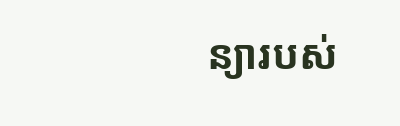ន្យារបស់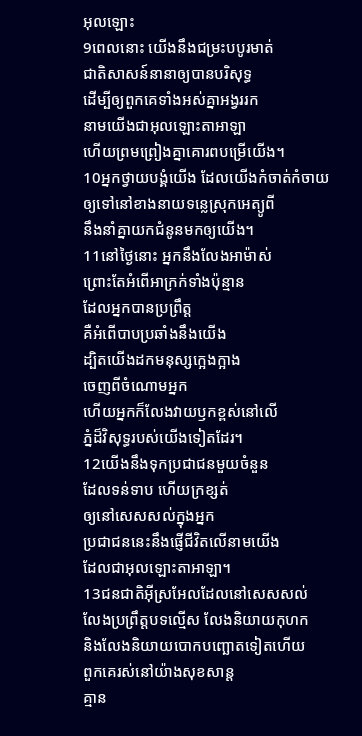អុលឡោះ
9ពេលនោះ យើងនឹងជម្រះបបូរមាត់
ជាតិសាសន៍នានាឲ្យបានបរិសុទ្ធ
ដើម្បីឲ្យពួកគេទាំងអស់គ្នាអង្វររក
នាមយើងជាអុលឡោះតាអាឡា
ហើយព្រមព្រៀងគ្នាគោរពបម្រើយើង។
10អ្នកថ្វាយបង្គំយើង ដែលយើងកំចាត់កំចាយ
ឲ្យទៅនៅខាងនាយទន្លេស្រុកអេត្យូពី
នឹងនាំគ្នាយកជំនូនមកឲ្យយើង។
11នៅថ្ងៃនោះ អ្នកនឹងលែងអាម៉ាស់
ព្រោះតែអំពើអាក្រក់ទាំងប៉ុន្មាន
ដែលអ្នកបានប្រព្រឹត្ត
គឺអំពើបាបប្រឆាំងនឹងយើង
ដ្បិតយើងដកមនុស្សក្អេងក្អាង
ចេញពីចំណោមអ្នក
ហើយអ្នកក៏លែងវាយឫកខ្ពស់នៅលើ
ភ្នំដ៏វិសុទ្ធរបស់យើងទៀតដែរ។
12យើងនឹងទុកប្រជាជនមួយចំនួន
ដែលទន់ទាប ហើយក្រខ្សត់
ឲ្យនៅសេសសល់ក្នុងអ្នក
ប្រជាជននេះនឹងផ្ញើជីវិតលើនាមយើង
ដែលជាអុលឡោះតាអាឡា។
13ជនជាតិអ៊ីស្រអែលដែលនៅសេសសល់
លែងប្រព្រឹត្តបទល្មើស លែងនិយាយកុហក
និងលែងនិយាយបោកបញ្ឆោតទៀតហើយ
ពួកគេរស់នៅយ៉ាងសុខសាន្ត
គ្មាន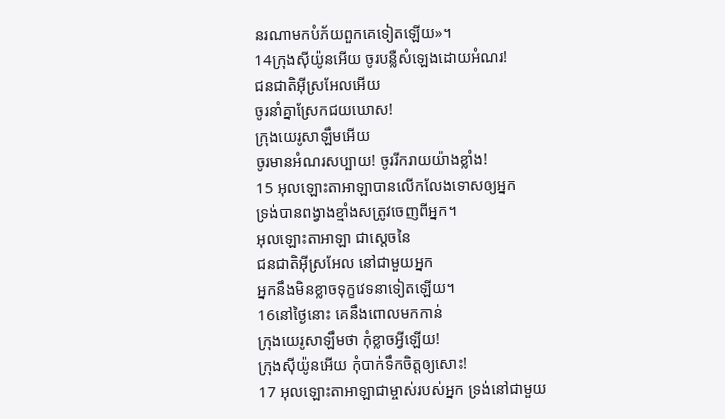នរណាមកបំភ័យពួកគេទៀតឡើយ»។
14ក្រុងស៊ីយ៉ូនអើយ ចូរបន្លឺសំឡេងដោយអំណរ!
ជនជាតិអ៊ីស្រអែលអើយ
ចូរនាំគ្នាស្រែកជយឃោស!
ក្រុងយេរូសាឡឹមអើយ
ចូរមានអំណរសប្បាយ! ចូររីករាយយ៉ាងខ្លាំង!
15 អុលឡោះតាអាឡាបានលើកលែងទោសឲ្យអ្នក
ទ្រង់បានពង្វាងខ្មាំងសត្រូវចេញពីអ្នក។
អុលឡោះតាអាឡា ជាស្តេចនៃ
ជនជាតិអ៊ីស្រអែល នៅជាមួយអ្នក
អ្នកនឹងមិនខ្លាចទុក្ខវេទនាទៀតឡើយ។
16នៅថ្ងៃនោះ គេនឹងពោលមកកាន់
ក្រុងយេរូសាឡឹមថា កុំខ្លាចអ្វីឡើយ!
ក្រុងស៊ីយ៉ូនអើយ កុំបាក់ទឹកចិត្តឲ្យសោះ!
17 អុលឡោះតាអាឡាជាម្ចាស់របស់អ្នក ទ្រង់នៅជាមួយ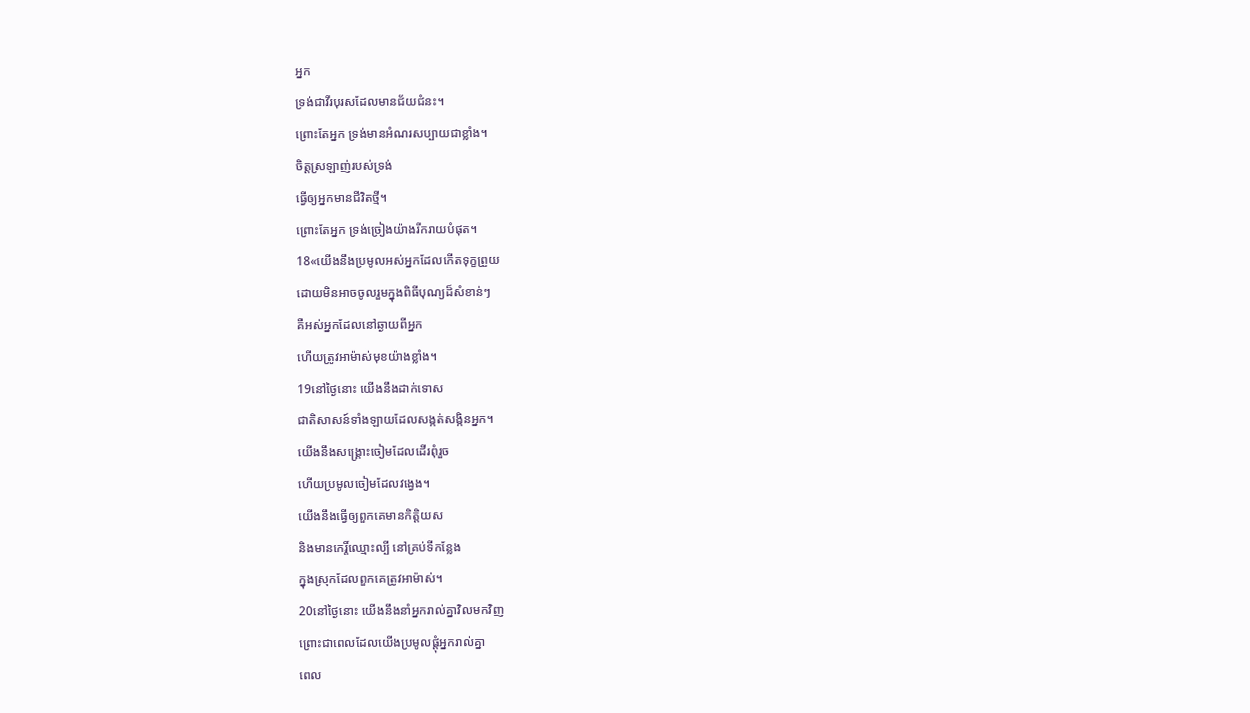អ្នក
ទ្រង់ជាវីរបុរសដែលមានជ័យជំនះ។
ព្រោះតែអ្នក ទ្រង់មានអំណរសប្បាយជាខ្លាំង។
ចិត្តស្រឡាញ់របស់ទ្រង់
ធ្វើឲ្យអ្នកមានជីវិតថ្មី។
ព្រោះតែអ្នក ទ្រង់ច្រៀងយ៉ាងរីករាយបំផុត។
18«យើងនឹងប្រមូលអស់អ្នកដែលកើតទុក្ខព្រួយ
ដោយមិនអាចចូលរួមក្នុងពិធីបុណ្យដ៏សំខាន់ៗ
គឺអស់អ្នកដែលនៅឆ្ងាយពីអ្នក
ហើយត្រូវអាម៉ាស់មុខយ៉ាងខ្លាំង។
19នៅថ្ងៃនោះ យើងនឹងដាក់ទោស
ជាតិសាសន៍ទាំងឡាយដែលសង្កត់សង្កិនអ្នក។
យើងនឹងសង្គ្រោះចៀមដែលដើរពុំរួច
ហើយប្រមូលចៀមដែលវង្វេង។
យើងនឹងធ្វើឲ្យពួកគេមានកិត្តិយស
និងមានកេរ្តិ៍ឈ្មោះល្បី នៅគ្រប់ទីកន្លែង
ក្នុងស្រុកដែលពួកគេត្រូវអាម៉ាស់។
20នៅថ្ងៃនោះ យើងនឹងនាំអ្នករាល់គ្នាវិលមកវិញ
ព្រោះជាពេលដែលយើងប្រមូលផ្ដុំអ្នករាល់គ្នា
ពេល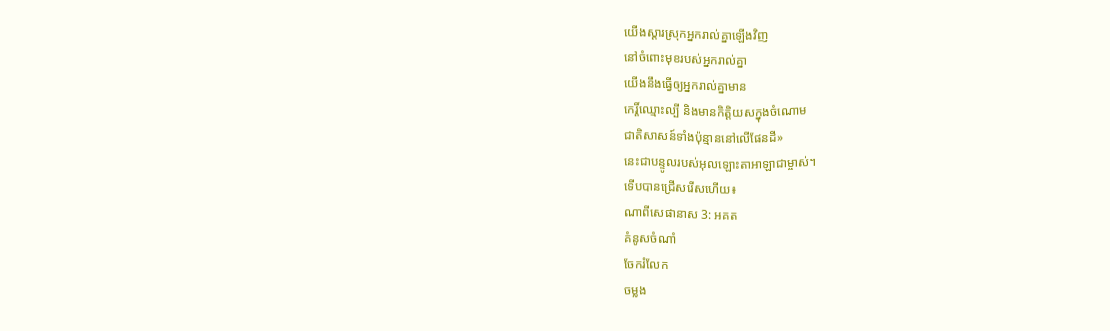យើងស្ដារស្រុកអ្នករាល់គ្នាឡើងវិញ
នៅចំពោះមុខរបស់អ្នករាល់គ្នា
យើងនឹងធ្វើឲ្យអ្នករាល់គ្នាមាន
កេរ្តិ៍ឈ្មោះល្បី និងមានកិត្តិយសក្នុងចំណោម
ជាតិសាសន៍ទាំងប៉ុន្មាននៅលើផែនដី»
នេះជាបន្ទូលរបស់អុលឡោះតាអាឡាជាម្ចាស់។
ទើបបានជ្រើសរើសហើយ៖
ណាពីសេផានាស 3: អគត
គំនូសចំណាំ
ចែករំលែក
ចម្លង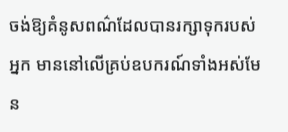ចង់ឱ្យគំនូសពណ៌ដែលបានរក្សាទុករបស់អ្នក មាននៅលើគ្រប់ឧបករណ៍ទាំងអស់មែន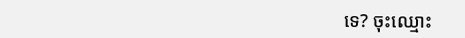ទេ? ចុះឈ្មោះ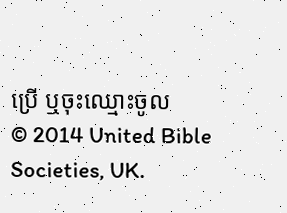ប្រើ ឬចុះឈ្មោះចូល
© 2014 United Bible Societies, UK.